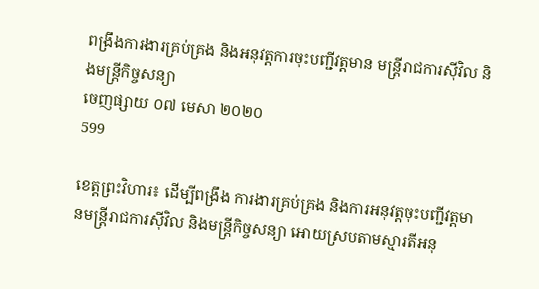ពង្រឹងការងារគ្រប់គ្រង និងអនុវត្តការចុះបញ្ជីវត្តមាន មន្ដ្រីរាជការស៊ីវិល និងមន្ដ្រីកិច្ចសន្យា
ចេញផ្សាយ ០៧ មេសា ២០២០
599

ខេត្តព្រះវិហារ៖ ដើម្បីពង្រឹង ការងារគ្រប់គ្រង និងការអនុវត្តចុះបញ្ជីវត្តមានមន្ដ្រីរាជការស៊ីវិល និងមន្ដ្រីកិច្ចសន្យា អោយស្របតាមស្មារតីអនុ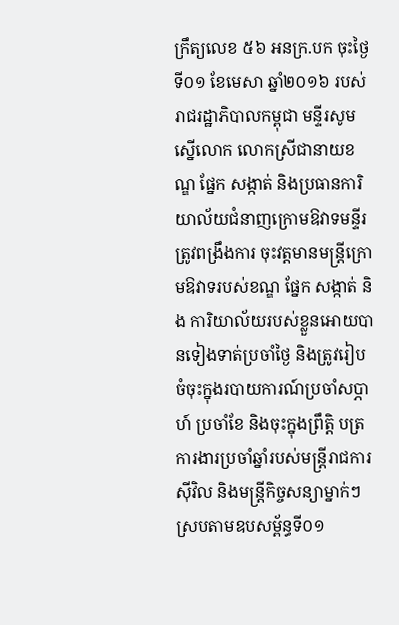ក្រឹត្យលេខ ៥៦ អនក្រ.បក ចុះថ្ងៃទី០១ ខែមេសា ឆ្នាំ២០១៦ របស់រាជរដ្ឋាភិបាលកម្ពុជា មន្ទីរសូមស្នើលោក លោកស្រីជានាយខណ្ឌ ផ្នែក សង្កាត់ និងប្រធានការិយាល័យជំនាញក្រោមឱវាទមន្ទីរ ត្រូវពង្រឹងការ ចុះវត្តមានមន្ដ្រីក្រោមឱវាទរបស់ខណ្ឌ ផ្នែក សង្កាត់ និង ការិយាល័យរបស់ខ្លួនអោយបានទៀងទាត់ប្រចាំថ្ងៃ និងត្រូវរៀបចំចុះក្នុងរបាយការណ៍ប្រចាំសប្ភាហ៍ ប្រចាំខែ និងចុះក្នុងព្រឹត្តិ បត្រការងារប្រចាំឆ្នាំរបស់មន្ត្រីរាជការស៊ីវិល និងមន្ដ្រីកិច្ចសន្យាម្នាក់ៗ ស្របតាមឧបសម្ព័ន្ធទី០១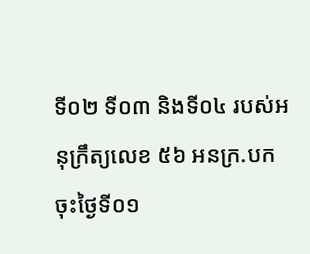ទី០២ ទី០៣ និងទី០៤ របស់អនុក្រឹត្យលេខ ៥៦ អនក្រ.បក ចុះថ្ងៃទី០១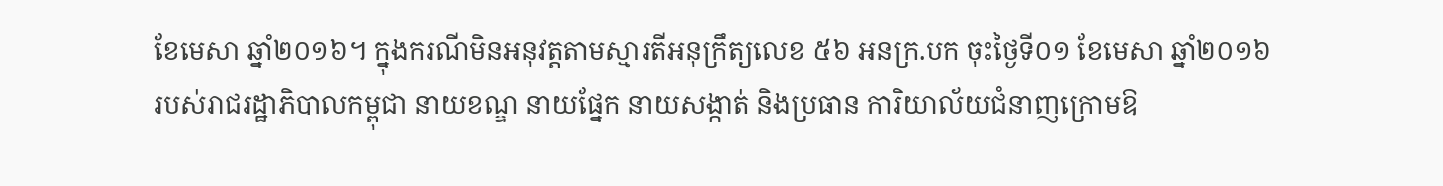ខែមេសា ឆ្នាំ២០១៦។ ក្នុងករណីមិនអនុវត្តតាមស្មារតីអនុក្រឹត្យលេខ ៥៦ អនក្រ.បក ចុះថ្ងៃទី០១ ខែមេសា ឆ្នាំ២០១៦ របស់រាជរដ្ឋាភិបាលកម្ពុជា នាយខណ្ឌ នាយផ្នែក នាយសង្កាត់ និងប្រធាន ការិយាល័យជំនាញក្រោមឱ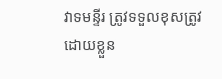វាទមន្ទីរ ត្រូវទទួលខុសត្រូវដោយខ្លួន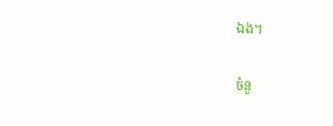ឯង។

ចំនួ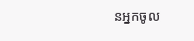នអ្នកចូល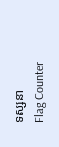ទស្សនា
Flag Counter